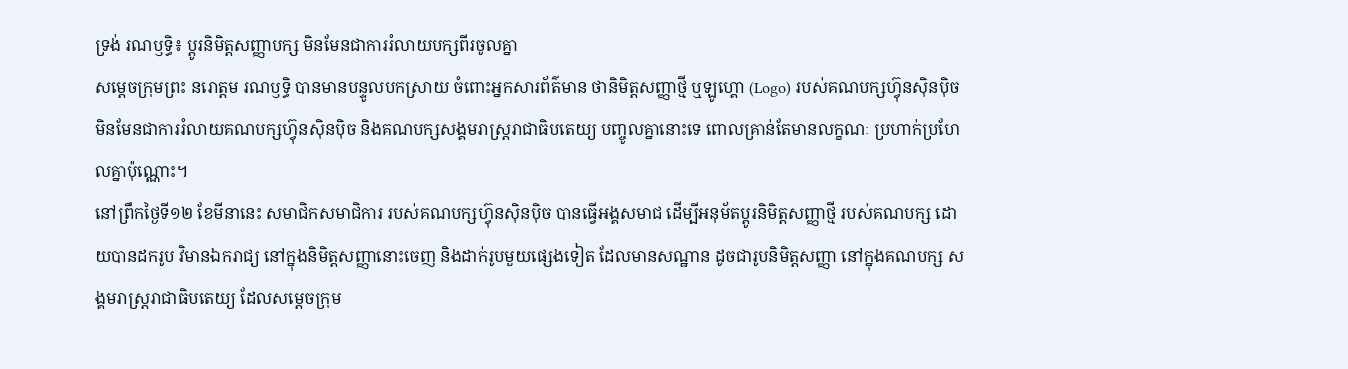ទ្រង់ រណឫទ្ធិ៖ ប្តូរនិមិត្តសញ្ញាបក្ស មិនមែនជាការរំលាយបក្សពីរចូលគ្នា
សម្តេចក្រុមព្រះ នរោត្ដម រណឫទ្ធិ បានមានបន្ទូលបកស្រាយ ចំពោះអ្នកសារព័ត៌មាន ថានិមិត្តសញ្ញាថ្មី ឬឡូហ្គោ (Logo) របស់គណបក្សហ៊្វុនស៊ិនប៉ិច មិនមែនជាការរំលាយគណបក្សហ៊្វុនស៊ិនប៉ិច និងគណបក្សសង្គមរាស្ត្ររាជាធិបតេយ្យ បញ្ចូលគ្នានោះទេ ពោលគ្រាន់តែមានលក្ខណៈ ប្រហាក់ប្រហែលគ្នាប៉ុណ្ណោះ។
នៅព្រឹកថ្ងៃទី១២ ខែមីនានេះ សមាជិកសមាជិការ របស់គណបក្សហ៊្វុនស៊ិនប៉ិច បានធ្វើអង្គសមាជ ដើម្បីអនុម័តប្តូរនិមិត្តសញ្ញាថ្មី របស់គណបក្ស ដោយបានដករូប វិមានឯករាជ្យ នៅក្នុងនិមិត្តសញ្ញានោះចេញ និងដាក់រូបមួយផ្សេងទៀត ដែលមានសណ្ឋាន ដូចជារូបនិមិត្តសញ្ញា នៅក្នុងគណបក្ស សង្គមរាស្ត្ររាជាធិបតេយ្យ ដែលសម្តេចក្រុម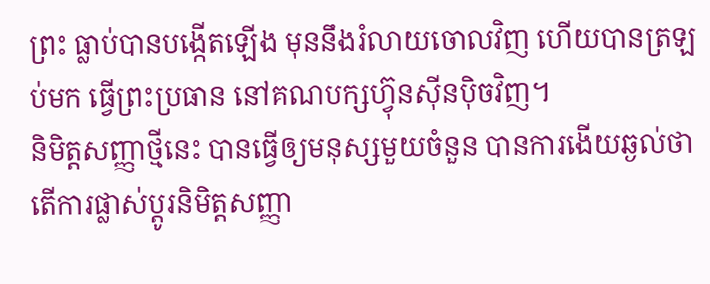ព្រះ ធ្លាប់បានបង្កើតឡើង មុននឹងរំលាយចោលវិញ ហើយបានត្រឡប់មក ធ្វើព្រះប្រធាន នៅគណបក្សហ៊្វុនស៊ីនប៉ិចវិញ។
និមិត្តសញ្ញាថ្មីនេះ បានធ្វើឲ្យមនុស្សមួយចំនួន បានការងើយឆ្ងល់ថា តើការផ្លាស់ប្តូរនិមិត្តសញ្ញា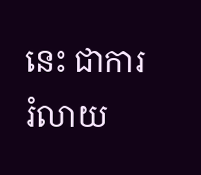នេះ ជាការរំលាយ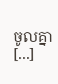ចូលគ្នា [...]